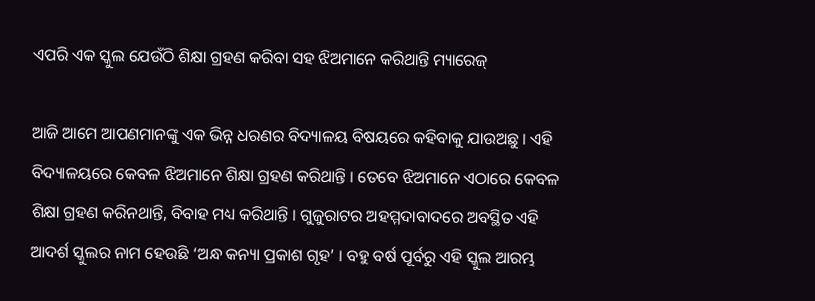ଏପରି ଏକ ସ୍କୁଲ ଯେଉଁଠି ଶିକ୍ଷା ଗ୍ରହଣ କରିବା ସହ ଝିଅମାନେ କରିଥାନ୍ତି ମ୍ୟାରେଜ୍

ଆଜି ଆମେ ଆପଣମାନଙ୍କୁ ଏକ ଭିନ୍ନ ଧରଣର ବିଦ୍ୟାଳୟ ବିଷୟରେ କହିବାକୁ ଯାଉଅଛୁ । ଏହି ବିଦ୍ୟାଳୟରେ କେବଳ ଝିଅମାନେ ଶିକ୍ଷା ଗ୍ରହଣ କରିଥାନ୍ତି । ତେବେ ଝିଅମାନେ ଏଠାରେ କେବଳ ଶିକ୍ଷା ଗ୍ରହଣ କରିନଥାନ୍ତି, ବିବାହ ମଧ୍ୟ କରିଥାନ୍ତି । ଗୁଜୁରାଟର ଅହମ୍ମଦାବାଦରେ ଅବସ୍ଥିତ ଏହି ଆଦର୍ଶ ସ୍କୁଲର ନାମ ହେଉଛି ‘ଅନ୍ଧ କନ୍ୟା ପ୍ରକାଶ ଗୃହ’ । ବହୁ ବର୍ଷ ପୂର୍ବରୁ ଏହି ସ୍କୁଲ ଆରମ୍ଭ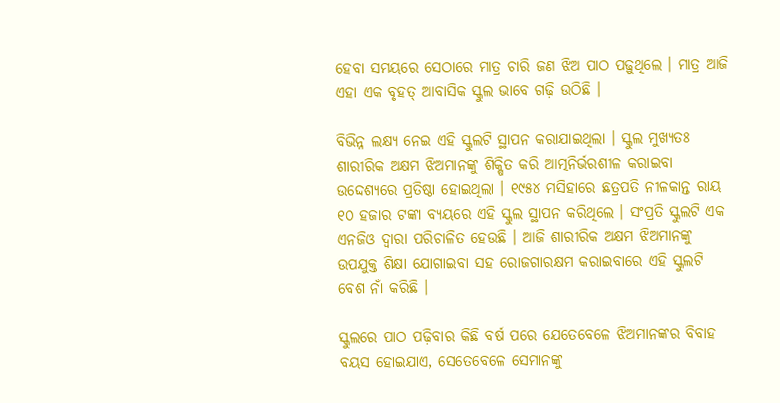ହେବା ସମୟରେ ସେଠାରେ ମାତ୍ର ଚାରି ଜଣ ଝିଅ ପାଠ ପଢ଼ୁଥିଲେ । ମାତ୍ର ଆଜି ଏହା ଏକ ବୃହତ୍ ଆବାସିକ ସ୍କୁଲ ଭାବେ ଗଢ଼ି ଉଠିଛି ।

ବିଭିନ୍ନ ଲକ୍ଷ୍ୟ ନେଇ ଏହି ସ୍କୁଲଟି ସ୍ଥାପନ କରାଯାଇଥିଲା । ସ୍କୁଲ ମୁଖ୍ୟତଃ ଶାରୀରିକ ଅକ୍ଷମ ଝିଅମାନଙ୍କୁ ଶିକ୍ଷିତ କରି ଆତ୍ମନିର୍ଭରଶୀଳ କରାଇବା ଉଦ୍ଦେଶ୍ୟରେ ପ୍ରତିଷ୍ଠା ହୋଇଥିଲା । ୧୯୫୪ ମସିହାରେ ଛତ୍ରପତି ନୀଳକାନ୍ତ ରାୟ ୧୦ ହଜାର ଟଙ୍କା ବ୍ୟୟରେ ଏହି ସ୍କୁଲ ସ୍ଥାପନ କରିଥିଲେ । ସଂପ୍ରତି ସ୍କୁଲଟି ଏକ ଏନଜିଓ ଦ୍ୱାରା ପରିଚାଳିତ ହେଉଛି । ଆଜି ଶାରୀରିକ ଅକ୍ଷମ ଝିଅମାନଙ୍କୁ ଉପଯୁକ୍ତ ଶିକ୍ଷା ଯୋଗାଇବା ସହ ରୋଜଗାରକ୍ଷମ କରାଇବାରେ ଏହି ସ୍କୁଲଟି ବେଶ ନାଁ କରିଛି ।

ସ୍କୁଲରେ ପାଠ ପଢ଼ିବାର କିଛି ବର୍ଷ ପରେ ଯେତେବେଳେ ଝିଅମାନଙ୍କର ବିବାହ ବୟସ ହୋଇଯାଏ, ସେତେବେଳେ ସେମାନଙ୍କୁ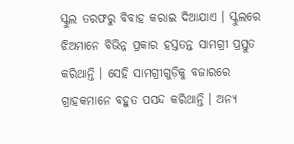ସ୍କୁଲ ତରଫରୁ ବିବାହ କରାଇ ଦିଆଯାଏ । ସ୍କୁଲରେ ଝିଅମାନେ ବିଭିନ୍ନ ପ୍ରକାର ହସ୍ତତନ୍ତ ସାମଗ୍ରୀ ପ୍ରସ୍ତୁତ କରିଥାନ୍ତି । ସେହି ସାମଗ୍ରୀଗୁଡ଼ିକୁ ବଜାରରେ ଗ୍ରାହକମାନେ ବହୁତ ପସନ୍ଦ କରିଥାନ୍ତି । ଅନ୍ୟ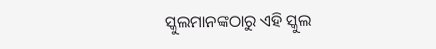ସ୍କୁଲମାନଙ୍କଠାରୁ ଏହି ସ୍କୁଲ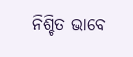ନିଶ୍ଚିତ ଭାବେ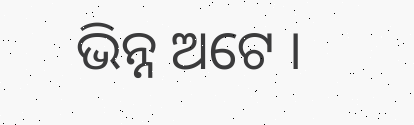ଭିନ୍ନ ଅଟେ ।